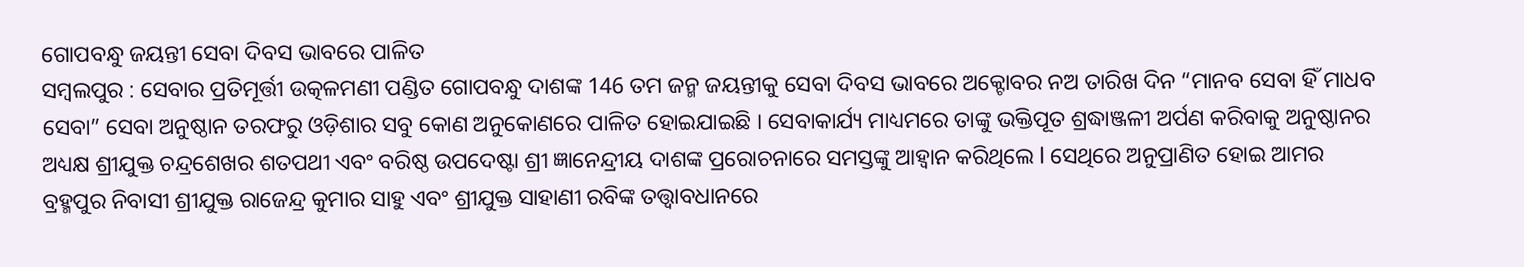ଗୋପବନ୍ଧୁ ଜୟନ୍ତୀ ସେବା ଦିବସ ଭାବରେ ପାଳିତ
ସମ୍ବଲପୁର : ସେବାର ପ୍ରତିମୂର୍ତ୍ତୀ ଉତ୍କଳମଣୀ ପଣ୍ଡିତ ଗୋପବନ୍ଧୁ ଦାଶଙ୍କ 146 ତମ ଜନ୍ମ ଜୟନ୍ତୀକୁ ସେବା ଦିବସ ଭାବରେ ଅକ୍ଟୋବର ନଅ ତାରିଖ ଦିନ “ମାନବ ସେବା ହିଁ ମାଧବ ସେବା” ସେବା ଅନୁଷ୍ଠାନ ତରଫରୁ ଓଡ଼ିଶାର ସବୁ କୋଣ ଅନୁକୋଣରେ ପାଳିତ ହୋଇଯାଇଛି । ସେବାକାର୍ଯ୍ୟ ମାଧ୍ୟମରେ ତାଙ୍କୁ ଭକ୍ତିପୂତ ଶ୍ରଦ୍ଧାଞ୍ଜଳୀ ଅର୍ପଣ କରିବାକୁ ଅନୁଷ୍ଠାନର ଅଧ୍ୟକ୍ଷ ଶ୍ରୀଯୁକ୍ତ ଚନ୍ଦ୍ରଶେଖର ଶତପଥୀ ଏବଂ ବରିଷ୍ଠ ଉପଦେଷ୍ଟା ଶ୍ରୀ ଜ୍ଞାନେନ୍ଦ୍ରୀୟ ଦାଶଙ୍କ ପ୍ରରୋଚନାରେ ସମସ୍ତଙ୍କୁ ଆହ୍ୱାନ କରିଥିଲେ l ସେଥିରେ ଅନୁପ୍ରାଣିତ ହୋଇ ଆମର ବ୍ରହ୍ମପୁର ନିବାସୀ ଶ୍ରୀଯୁକ୍ତ ରାଜେନ୍ଦ୍ର କୁମାର ସାହୁ ଏବଂ ଶ୍ରୀଯୁକ୍ତ ସାହାଣୀ ରବିଙ୍କ ତତ୍ତ୍ଵାବଧାନରେ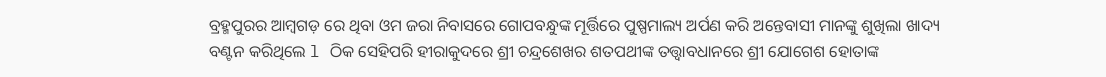ବ୍ରହ୍ମପୁରର ଆମ୍ବଗଡ଼ ରେ ଥିବା ଓମ ଜରା ନିବାସରେ ଗୋପବନ୍ଧୁଙ୍କ ମୂର୍ତ୍ତିରେ ପୁଷ୍ପମାଲ୍ୟ ଅର୍ପଣ କରି ଅନ୍ତେବାସୀ ମାନଙ୍କୁ ଶୁଖିଲା ଖାଦ୍ୟ ବଣ୍ଟନ କରିଥିଲେ l ଠିକ ସେହିପରି ହୀରାକୁଦରେ ଶ୍ରୀ ଚନ୍ଦ୍ରଶେଖର ଶତପଥୀଙ୍କ ତତ୍ତ୍ଵାବଧାନରେ ଶ୍ରୀ ଯୋଗେଶ ହୋତାଙ୍କ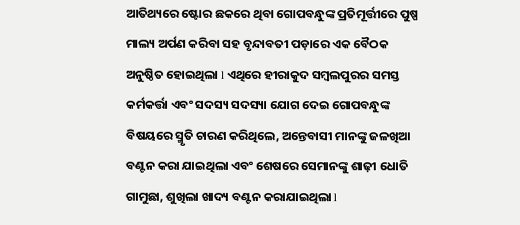ଆତିଥ୍ୟରେ ଷ୍ଟୋର ଛକରେ ଥିବା ଗୋପବନ୍ଧୁଙ୍କ ପ୍ରତିମୂର୍ତ୍ତୀରେ ପୁଷ୍ପ ମାଲ୍ୟ ଅର୍ପଣ କରିବା ସହ ବୃନ୍ଦାବତୀ ପଡ଼ାରେ ଏକ ବୈଠକ ଅନୁଷ୍ଠିତ ହୋଇଥିଲା l ଏଥିରେ ହୀରାକୁଦ ସମ୍ବଲପୁରର ସମସ୍ତ କର୍ମକର୍ତ୍ତା ଏବଂ ସଦସ୍ୟ ସଦସ୍ୟା ଯୋଗ ଦେଇ ଗୋପବନ୍ଧୁଙ୍କ ବିଷୟରେ ସ୍ମୃତି ଚାରଣ କରିଥିଲେ, ଅନ୍ତେବାସୀ ମାନଙ୍କୁ ଜଳଖିଆ ବଣ୍ଟନ କରା ଯାଇଥିଲା ଏବଂ ଶେଷରେ ସେମାନଙ୍କୁ ଶାଢ଼ୀ ଧୋତି ଗାମୁଛା, ଶୁଖିଲା ଖାଦ୍ୟ ବଣ୍ଟନ କରାଯାଇଥିଲା l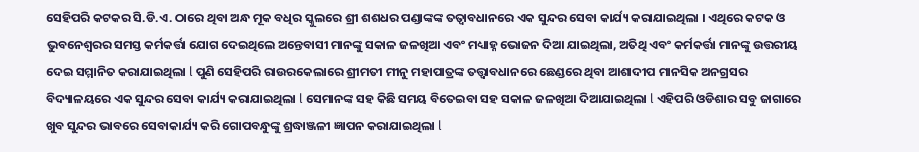ସେହିପରି କଟକର ସି.ଡି.ଏ. ଠାରେ ଥିବା ଅନ୍ଧ ମୂକ ବଧିର ସ୍କୁଲରେ ଶ୍ରୀ ଶଶଧର ପଣ୍ଡାଙ୍କଙ୍କ ତତ୍ୱାବଧାନରେ ଏକ ସୁନ୍ଦର ସେବା କାର୍ଯ୍ୟ କରାଯାଇଥିଲା । ଏଥିରେ କଟକ ଓ ଭୁବନେଶ୍ୱରର ସମସ୍ତ କର୍ମକର୍ତ୍ତା ଯୋଗ ଦେଇଥିଲେ ଅନ୍ତେବାସୀ ମାନଙ୍କୁ ସକାଳ ଜଳଖିଆ ଏବଂ ମଧ୍ୟାହ୍ନ ଭୋଜନ ଦିଆ ଯାଇଥିଲା, ଅତିଥି ଏବଂ କର୍ମକର୍ତ୍ତା ମାନଙ୍କୁ ଉତ୍ତରୀୟ ଦେଇ ସମ୍ମାନିତ କରାଯାଇଥିଲା l ପୁଣି ସେହିପରି ରାଉରକେଲାରେ ଶ୍ରୀମତୀ ମୀନୁ ମହାପାତ୍ରଙ୍କ ତତ୍ତ୍ଵାବଧାନରେ ଛେଣ୍ଡରେ ଥିବା ଆଶାଦୀପ ମାନସିକ ଅନଗ୍ରସର ବିଦ୍ୟାଳୟରେ ଏକ ସୁନ୍ଦର ସେବା କାର୍ଯ୍ୟ କରାଯାଇଥିଲା l ସେମାନଙ୍କ ସହ କିଛି ସମୟ ବିତେଇବା ସହ ସକାଳ ଜଳଖିଆ ଦିଆଯାଇଥିଲା l ଏହିପରି ଓଡିଶାର ସବୁ ଜାଗାରେ ଖୁବ ସୁନ୍ଦର ଭାବରେ ସେବାକାର୍ଯ୍ୟ କରି ଗୋପବନ୍ଧୁଙ୍କୁ ଶ୍ରଦ୍ଧାଞ୍ଜଳୀ ଜ୍ଞାପନ କରାଯାଇଥିଲା l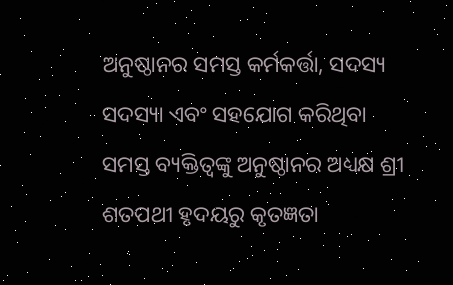ଅନୁଷ୍ଠାନର ସମସ୍ତ କର୍ମକର୍ତ୍ତା, ସଦସ୍ୟ ସଦସ୍ୟା ଏବଂ ସହଯୋଗ କରିଥିବା ସମସ୍ତ ବ୍ୟକ୍ତିତ୍ୱଙ୍କୁ ଅନୁଷ୍ଠାନର ଅଧ୍ୟକ୍ଷ ଶ୍ରୀ ଶତପଥୀ ହୃଦୟରୁ କୃତଜ୍ଞତା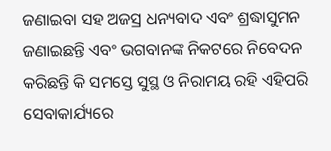ଜଣାଇବା ସହ ଅଜସ୍ର ଧନ୍ୟବାଦ ଏବଂ ଶ୍ରଦ୍ଧାସୁମନ ଜଣାଇଛନ୍ତି ଏବଂ ଭଗବାନଙ୍କ ନିକଟରେ ନିବେଦନ କରିଛନ୍ତି କି ସମସ୍ତେ ସୁସ୍ଥ ଓ ନିରାମୟ ରହି ଏହିପରି ସେବାକାର୍ଯ୍ୟରେ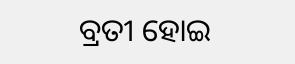ବ୍ରତୀ ହୋଇ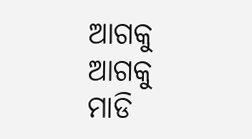ଆଗକୁ ଆଗକୁ ମାଡି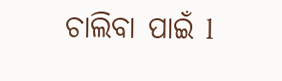ଚାଲିବା ପାଇଁ l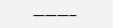———–